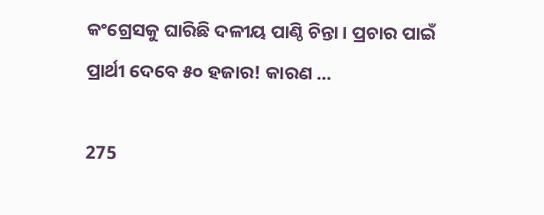କଂଗ୍ରେସକୁ ଘାରିଛି ଦଳୀୟ ପାଣ୍ଠି ଚିନ୍ତା । ପ୍ରଚାର ପାଇଁ ପ୍ରାର୍ଥୀ ଦେବେ ୫୦ ହଜାର! କାରଣ …

275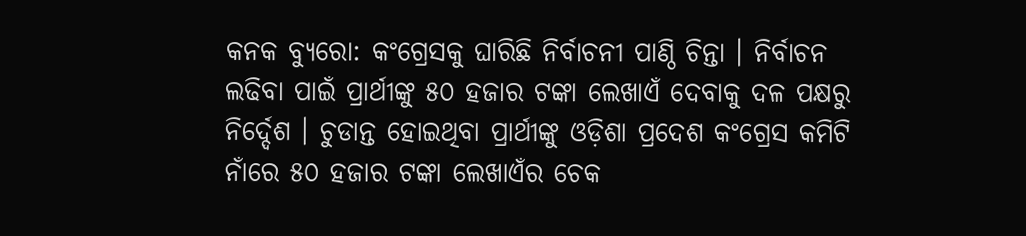କନକ ବ୍ୟୁରୋ: କଂଗ୍ରେସକୁ ଘାରିଛି ନିର୍ବାଚନୀ ପାଣ୍ଠି ଚିନ୍ତା । ନିର୍ବାଚନ ଲଢିବା ପାଇଁ ପ୍ରାର୍ଥୀଙ୍କୁ ୫୦ ହଜାର ଟଙ୍କା ଲେଖାଏଁ ଦେବାକୁ ଦଳ ପକ୍ଷରୁ ନିର୍ଦ୍ଦେଶ । ଚୁଡାନ୍ତ ହୋଇଥିବା ପ୍ରାର୍ଥୀଙ୍କୁ ଓଡ଼ିଶା ପ୍ରଦେଶ କଂଗ୍ରେସ କମିଟି ନାଁରେ ୫୦ ହଜାର ଟଙ୍କା ଲେଖାଏଁର ଚେକ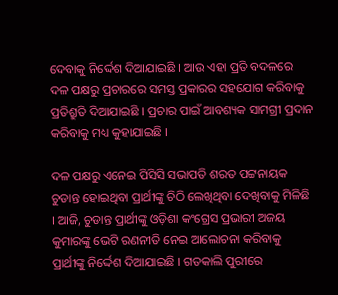ଦେବାକୁ ନିର୍ଦ୍ଦେଶ ଦିଆଯାଇଛି । ଆଉ ଏହା ପ୍ରତି ବଦଳରେ ଦଳ ପକ୍ଷରୁ ପ୍ରଚାରରେ ସମସ୍ତ ପ୍ରକାରର ସହଯୋଗ କରିବାକୁ ପ୍ରତିଶ୍ରୁତି ଦିଆଯାଇଛି । ପ୍ରଚାର ପାଇଁ ଆବଶ୍ୟକ ସାମଗ୍ରୀ ପ୍ରଦାନ କରିବାକୁ ମଧ୍ୟ କୁହାଯାଇଛି ।

ଦଳ ପକ୍ଷରୁ ଏନେଇ ପିସିସି ସଭାପତି ଶରତ ପଟ୍ଟନାୟକ ଚୁଡାନ୍ତ ହୋଇଥିବା ପ୍ରାର୍ଥୀଙ୍କୁ ଚିଠି ଲେଖିଥିବା ଦେଖିବାକୁ ମିଳିଛି । ଆଜି, ଚୁଡାନ୍ତ ପ୍ରାର୍ଥୀଙ୍କୁ ଓଡ଼ିଶା କଂଗ୍ରେସ ପ୍ରଭାରୀ ଅଜୟ କୁମାରଙ୍କୁ ଭେଟି ରଣନୀତି ନେଇ ଆଲୋଚନା କରିବାକୁ ପ୍ରାର୍ଥୀଙ୍କୁ ନିର୍ଦ୍ଦେଶ ଦିଆଯାଇଛି । ଗତକାଲି ପୁରୀରେ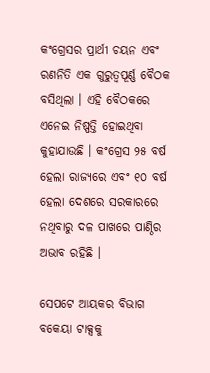କଂଗ୍ରେସର ପ୍ରାର୍ଥୀ ଚୟନ ଏବଂ ରଣନିତି ଏକ ଗୁରୁତ୍ୱପୂର୍ଣ୍ଣ ବୈଠକ ବସିଥିଲା । ଏହି ବୈଠକରେ ଏନେଇ ନିଷ୍ପତ୍ତି ହୋଇଥିବା କୁହାଯାଉଛି । କଂଗ୍ରେସ ୨୫ ବର୍ଷ ହେଲା ରାଜ୍ୟରେ ଏବଂ ୧୦ ବର୍ଷ ହେଲା ଦେଶରେ ସରକାରରେ ନଥିବାରୁ ଦଳ ପାଖରେ ପାଣ୍ଠିର ଅଭାବ ରହିଛି ।

ସେପଟେ ଆୟକର ବିଭାଗ ବକେୟା ଟାକ୍ସକୁ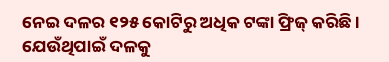ନେଇ ଦଳର ୧୨୫ କୋଟିରୁ ଅଧିକ ଟଙ୍କା ଫ୍ରିଜ୍ କରିଛି । ଯେଉଁଥିପାଇଁ ଦଳକୁ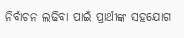ନିର୍ବାଚନ ଲଢିବା ପାଇଁ ପ୍ରାର୍ଥୀଙ୍କ ସହଯୋଗ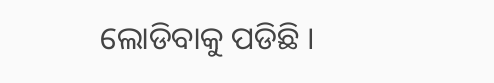ଲୋଡିବାକୁ ପଡିଛି ।